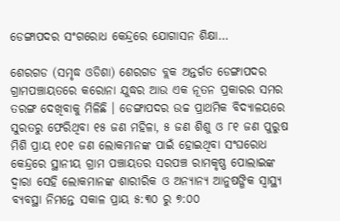ଡେଙ୍ଗାପଦର ସଂଗରୋଧ କେନ୍ଦ୍ରରେ ଯୋଗାସନ ଶିକ୍ଷା…

ଶେରଗଡ (ସମୃଦ୍ଧ ଓଡିଶା) ଶେରଗଡ ବ୍ଲକ ଅନ୍ତର୍ଗତ ଡେଙ୍ଗାପଦର ଗ୍ରାମପଞ୍ଚାୟତରେ କରୋନା ଯୁଦ୍ଧର ଆଉ ଏକ ନୂତନ ପ୍ରକାରର ସମର ତରଙ୍ଗ ଦେଖିବାକୁ ମିଳିଛି । ଡେଙ୍ଗାପଦର ଉଚ୍ଚ ପ୍ରାଥମିକ ବିଦ୍ୟାଳୟରେ ସୁରତରୁ ଫେରିଥିବା ୧୫ ଜଣ ମହିଳା, ୫ ଜଣ ଶିଶୁ ଓ ୮୧ ଜଣ ପୁରୁଷ ମିଶି ପ୍ରାୟ ୧୦୧ ଜଣ ଲୋକମାନଙ୍କ ପାଇଁ ହୋଇଥିବା ସଂଘରୋଧ କେନ୍ଦ୍ରରେ ସ୍ଥାନୀୟ ଗ୍ରାମ ପଞ୍ଚାୟତର ସରପଞ୍ଚ ରାମକୃଷ୍ଣ ପୋଲାଇଙ୍କ ଦ୍ଵାରା ସେହି ଲୋକମାନଙ୍କ ଶାରୀରିକ ଓ ଅନ୍ୟାନ୍ୟ ଆନୁଷଙ୍ଗିକ ସ୍ୱାସ୍ଥ୍ୟ ବ୍ୟବସ୍ଥା ନିମନ୍ତେ ସକାଳ ପ୍ରାୟ ୫:୩୦ ରୁ ୭:୦୦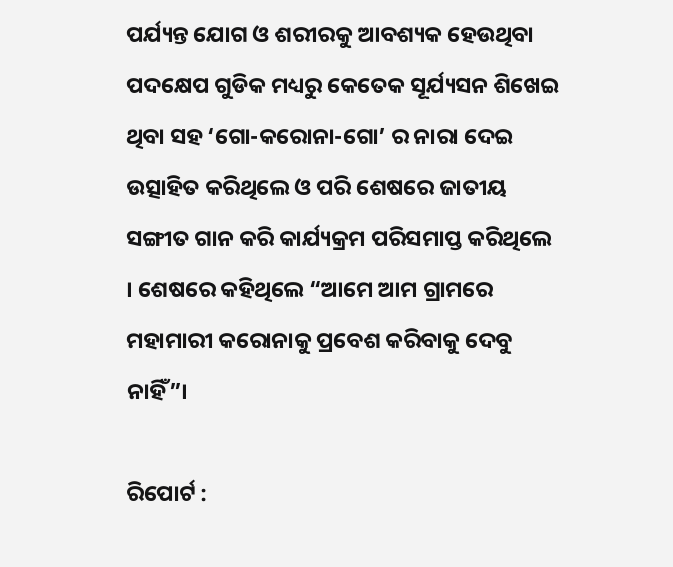ପର୍ଯ୍ୟନ୍ତ ଯୋଗ ଓ ଶରୀରକୁ ଆବଶ୍ୟକ ହେଉଥିବା ପଦକ୍ଷେପ ଗୁଡିକ ମଧ୍ୟରୁ କେତେକ ସୂର୍ଯ୍ୟସନ ଶିଖେଇ ଥିବା ସହ ‘ଗୋ-କରୋନା-ଗୋ’ ର ନାରା ଦେଇ ଉତ୍ସାହିତ କରିଥିଲେ ଓ ପରି ଶେଷରେ ଜାତୀୟ ସଙ୍ଗୀତ ଗାନ କରି କାର୍ଯ୍ୟକ୍ରମ ପରିସମାପ୍ତ କରିଥିଲେ । ଶେଷରେ କହିଥିଲେ “ଆମେ ଆମ ଗ୍ରାମରେ ମହାମାରୀ କରୋନାକୁ ପ୍ରବେଶ କରିବାକୁ ଦେବୁ ନାହିଁ”।

ରିପୋର୍ଟ :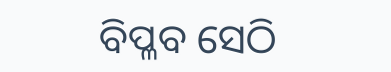ବିପ୍ଳବ ସେଠି